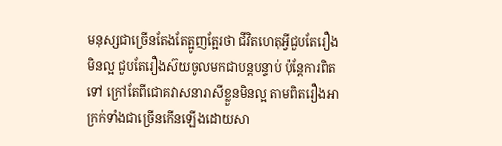មនុស្សជាច្រើនតែងតែត្អូញត្អែរថា ជីវិតហេតុអ្វីជួបតែរឿងមិនល្អ ជួបតែរឿងស៊យចូលមកជាបន្តបន្ទាប់ ប៉ុន្តែការពិតទៅ ក្រៅតែពីជោគវាសនារាសីខ្លួនមិនល្អ តាមពិតរឿងអាក្រក់ទាំងជាច្រើនកើនឡើងដោយសា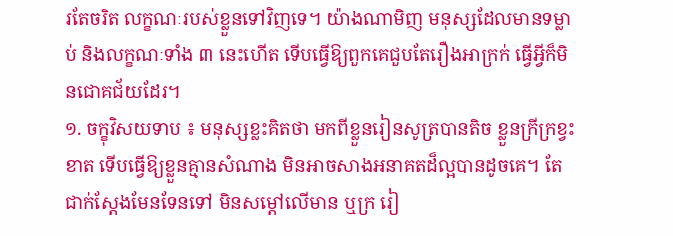រតែចរិត លក្ខណៈរបស់ខ្លួនទៅវិញទេ។ យ៉ាងណាមិញ មនុស្សដែលមានទម្លាប់ និងលក្ខណៈទាំង ៣ នេះហើត ទើបធ្វើឱ្យពួកគេជួបតែរឿងអាក្រក់ ធ្វើអ្វីក៏មិនជោគជ័យដែរ។
១. ចក្ខុវិសយទាប ៖ មនុស្សខ្លះគិតថា មកពីខ្លួនរៀនសូត្របានតិច ខ្លួនក្រីក្រខ្វះខាត ទើបធ្វើឱ្យខ្លួនគ្មានសំណាង មិនអាចសាងអនាគតដ៏ល្អបានដូចគេ។ តែជាក់ស្ដែងមែនទែនទៅ មិនសម្ដៅលើមាន ឬក្រ រៀ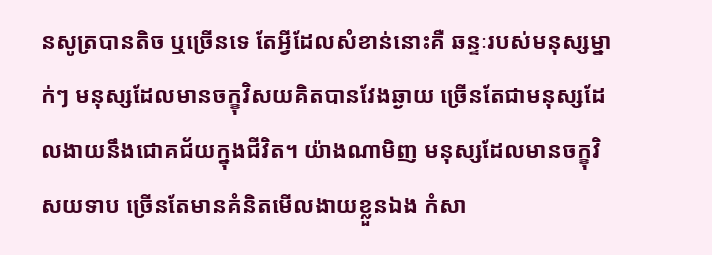នសូត្របានតិច ឬច្រើនទេ តែអ្វីដែលសំខាន់នោះគឺ ឆន្ទៈរបស់មនុស្សម្នាក់ៗ មនុស្សដែលមានចក្ខុវិសយគិតបានវែងឆ្ងាយ ច្រើនតែជាមនុស្សដែលងាយនឹងជោគជ័យក្នុងជីវិត។ យ៉ាងណាមិញ មនុស្សដែលមានចក្ខុវិសយទាប ច្រើនតែមានគំនិតមើលងាយខ្លួនឯង កំសា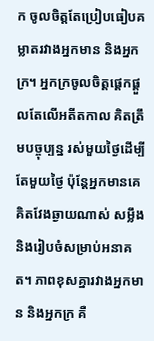ក ចូលចិត្តតែប្រៀបធៀបគម្លាតរវាងអ្នកមាន និងអ្នកក្រ។ អ្នកក្រចូលចិត្តផ្ដេកផ្ដួលតែលើអតីតកាល គិតត្រឹមបច្ចុប្បន្ន រស់មួយថ្ងៃដើម្បីតែមួយថ្ងៃ ប៉ុន្តែអ្នកមានគេគិតវែងឆ្ងាយណាស់ សម្លឹង និងរៀបចំសម្រាប់អនាគត។ ភាពខុសគ្នារវាងអ្នកមាន និងអ្នកក្រ គឺ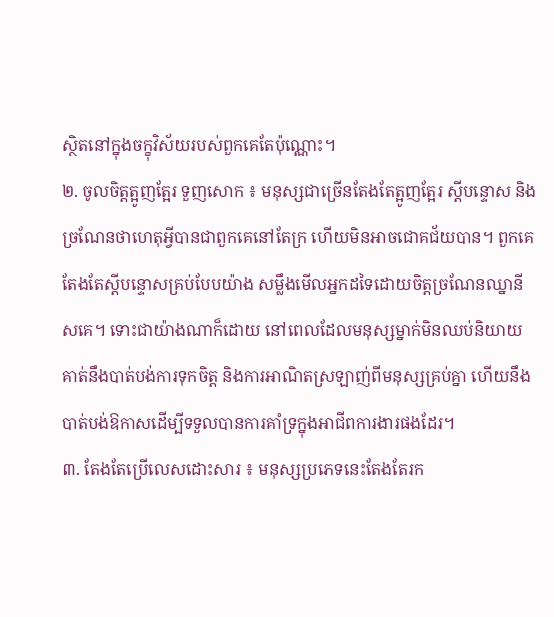ស្ថិតនៅក្នុងចក្ខុវិស័យរបស់ពួកគេតែប៉ុណ្ណោះ។
២. ចូលចិត្តត្អូញត្អែរ ទួញសោក ៖ មនុស្សជាច្រើនតែងតែត្អូញត្អែរ ស្តីបន្ទោស និងច្រណែនថាហេតុអ្វីបានជាពួកគេនៅតែក្រ ហើយមិនអាចជោគជ័យបាន។ ពួកគេតែងតែស្តីបន្ទោសគ្រប់បែបយ៉ាង សម្លឹងមើលអ្នកដទៃដោយចិត្តច្រណែនឈ្នានីសគេ។ ទោះជាយ៉ាងណាក៏ដោយ នៅពេលដែលមនុស្សម្នាក់មិនឈប់និយាយគាត់នឹងបាត់បង់ការទុកចិត្ត និងការអាណិតស្រឡាញ់ពីមនុស្សគ្រប់គ្នា ហើយនឹងបាត់បង់ឱកាសដើម្បីទទួលបានការគាំទ្រក្នុងអាជីពការងារផងដែរ។
៣. តែងតែប្រើលេសដោះសារ ៖ មនុស្សប្រភេទនេះតែងតែរក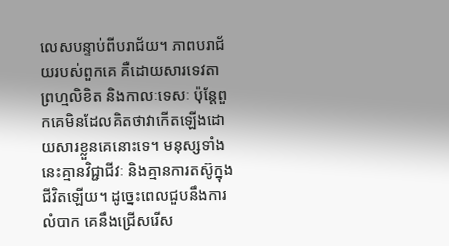លេសបន្ទាប់ពីបរាជ័យ។ ភាពបរាជ័យរបស់ពួកគេ គឺដោយសារទេវតា ព្រហ្មលិខិត និងកាលៈទេសៈ ប៉ុន្តែពួកគេមិនដែលគិតថាវាកើតឡើងដោយសារខ្លួនគេនោះទេ។ មនុស្សទាំងនេះគ្មានវិជ្ជាជីវៈ និងគ្មានការតស៊ូក្នុងជីវិតឡើយ។ ដូច្នេះពេលជួបនឹងការលំបាក គេនឹងជ្រើសរើស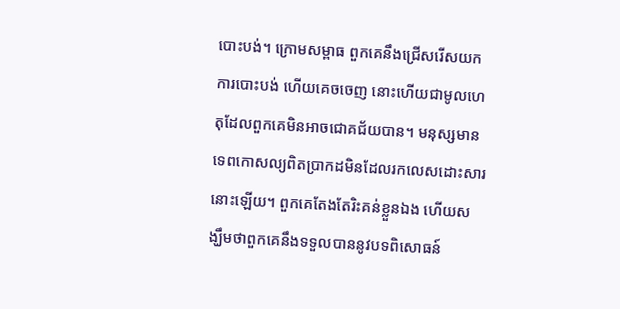បោះបង់។ ក្រោមសម្ពាធ ពួកគេនឹងជ្រើសរើសយកការបោះបង់ ហើយគេចចេញ នោះហើយជាមូលហេតុដែលពួកគេមិនអាចជោគជ័យបាន។ មនុស្សមានទេពកោសល្យពិតប្រាកដមិនដែលរកលេសដោះសារនោះឡើយ។ ពួកគេតែងតែរិះគន់ខ្លួនឯង ហើយសង្ឃឹមថាពួកគេនឹងទទួលបាននូវបទពិសោធន៍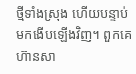ថ្មីទាំងស្រុង ហើយបន្ទាប់មកងើបឡើងវិញ។ ពួកគេហ៊ានសា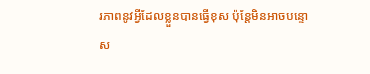រភាពនូវអ្វីដែលខ្លួនបានធ្វើខុស ប៉ុន្តែមិនអាចបន្ទោស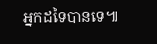អ្នកដទៃបានទេ៕